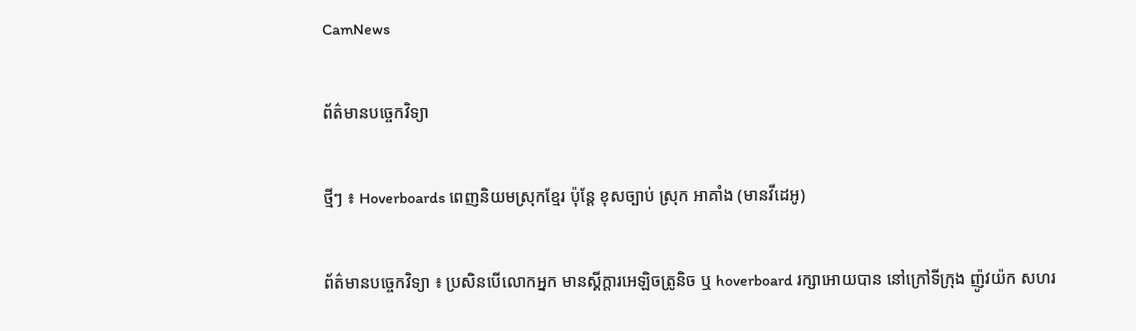CamNews

ព័ត៌មានបច្ចេកវិទ្យា

ថ្មីៗ ៖ Hoverboards ពេញនិយមស្រុកខ្មែរ ប៉ុន្តែ ខុសច្បាប់ ស្រុក អាគាំង (មានវីដេអូ)

ព័ត៌មានបច្ចេកវិទ្យា ៖ ប្រសិនបើលោកអ្នក មានស្គីក្តារអេឡិចត្រូនិច ឬ hoverboard រក្សាអោយបាន នៅក្រៅទីក្រុង ញ៉ូវយ៉ក សហរ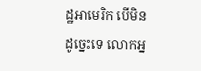ដ្ឋអាមេរិក បើមិនដូច្នេះទេ លោកអ្ន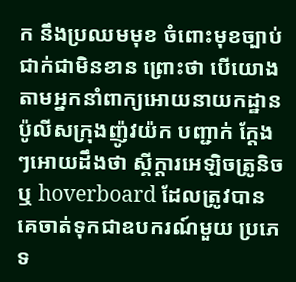ក នឹងប្រឈមមុខ ចំពោះមុខច្បាប់ ជាក់ជាមិនខាន ព្រោះថា បើយោងតាមអ្នកនាំពាក្យអោយនាយកដ្ឋាន   ប៉ូលីសក្រុងញ៉ូវយ៉ក បញ្ជាក់ ក្តែងៗអោយដឹងថា ស្គីក្តារអេឡិចត្រូនិច ឬ hoverboard ដែលត្រូវបាន  គេចាត់ទុកជាឧបករណ៍មួយ ប្រភេទ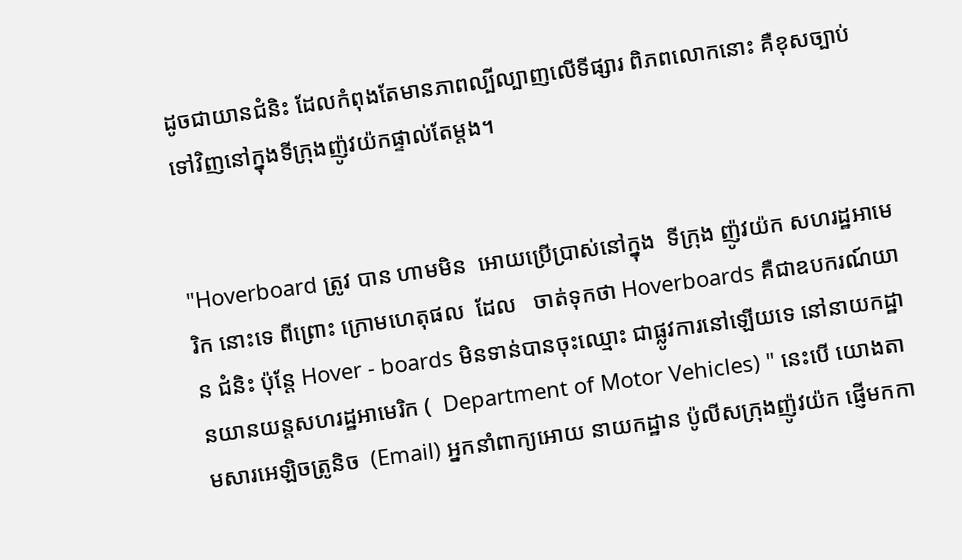ដូចជាយានជំនិះ ដែលកំពុងតែមានភាពល្បីល្បាញលើទីផ្សារ ពិភពលោកនោះ គឺខុសច្បាប់ ទៅវិញនៅក្នុងទីក្រុងញ៉ូវយ៉កផ្ទាល់តែម្តង។


"Hoverboard ត្រូវ បាន ហាមមិន  អោយប្រើប្រាស់នៅក្នុង  ទីក្រុង ញ៉ូវយ៉ក សហរដ្ឋអាមេរិក នោះទេ ពីព្រោះ ក្រោមហេតុផល  ដែល   ចាត់ទុកថា Hoverboards គឺជាឧបករណ៍យាន ជំនិះ ប៉ុន្តែ Hover - boards មិនទាន់បានចុះឈ្មោះ ជាផ្លូវការនៅឡើយទេ នៅនាយកដ្ឋានយានយន្តសហរដ្ឋអាមេរិក (  Department of Motor Vehicles) " នេះបើ យោងតាមសារអេឡិចត្រូនិច  (Email) អ្នកនាំពាក្យអោយ នាយកដ្ឋាន ប៉ូលីសក្រុងញ៉ូវយ៉ក ផ្ញើមកកា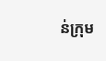ន់ក្រុម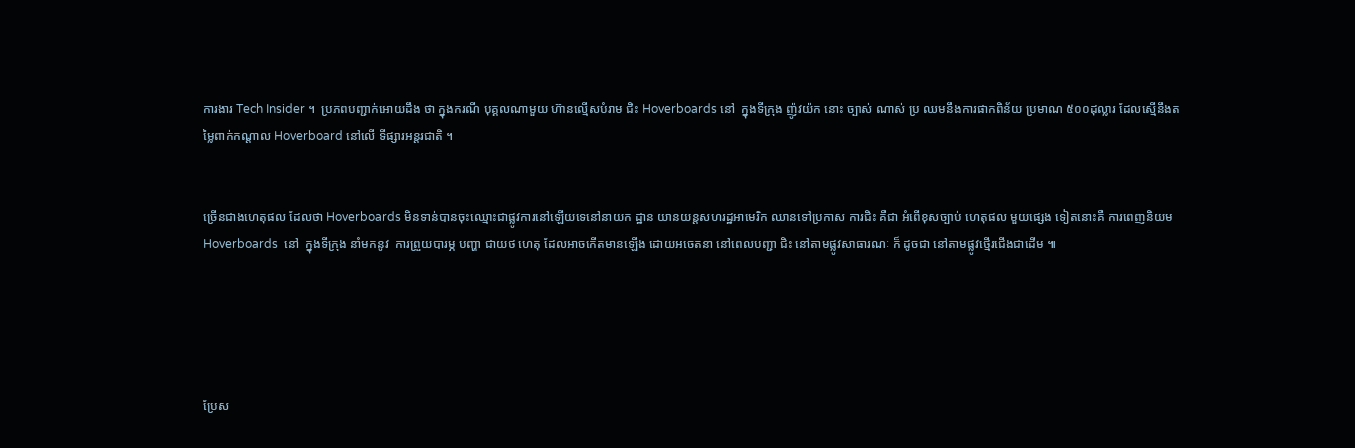ការងារ Tech Insider ។  ប្រភពបញ្ជាក់អោយដឹង ថា ក្នុងករណី បុគ្គលណាមួយ ហ៊ានល្មើសបំរាម ជិះ Hoverboards នៅ  ក្នុងទីក្រុង ញ៉ូវយ៉ក នោះ ច្បាស់ ណាស់ ប្រ ឈមនឹងការផាកពិន័យ ប្រមាណ ៥០០ដុល្លារ ដែលស្មើនឹងតម្លៃពាក់កណ្តាល Hoverboard នៅលើ ទីផ្សារអន្តរជាតិ ។


ច្រើនជាងហេតុផល ដែលថា Hoverboards មិនទាន់បានចុះឈ្មោះជាផ្លូវការនៅឡើយទេនៅនាយក ដ្ឋាន យានយន្តសហរដ្ឋអាមេរិក ឈានទៅប្រកាស ការជិះ គឺជា អំពើខុសច្បាប់ ហេតុផល មួយផ្សេង ទៀតនោះគឺ ការពេញនិយម Hoverboards  នៅ  ក្នុងទីក្រុង នាំមកនូវ  ការព្រួយបារម្ភ បញ្ហា ជាយថ ហេតុ ដែលអាចកើតមានឡើង ដោយអចេតនា នៅពេលបញ្ជា ជិះ នៅតាមផ្លូវសាធារណៈ ក៏ ដូចជា នៅតាមផ្លូវថ្មើរជើងជាដើម ៕





ប្រែស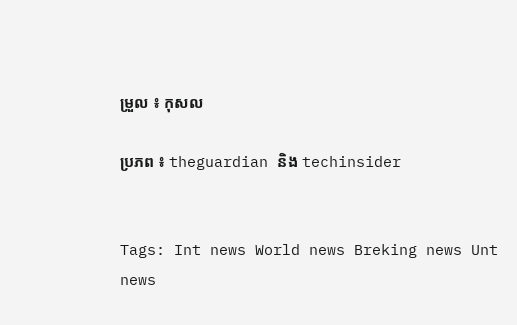ម្រួល ៖ កុសល

ប្រភព ៖ theguardian និង techinsider


Tags: Int news World news Breking news Unt news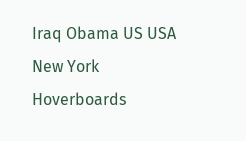Iraq Obama US USA New York Hoverboards